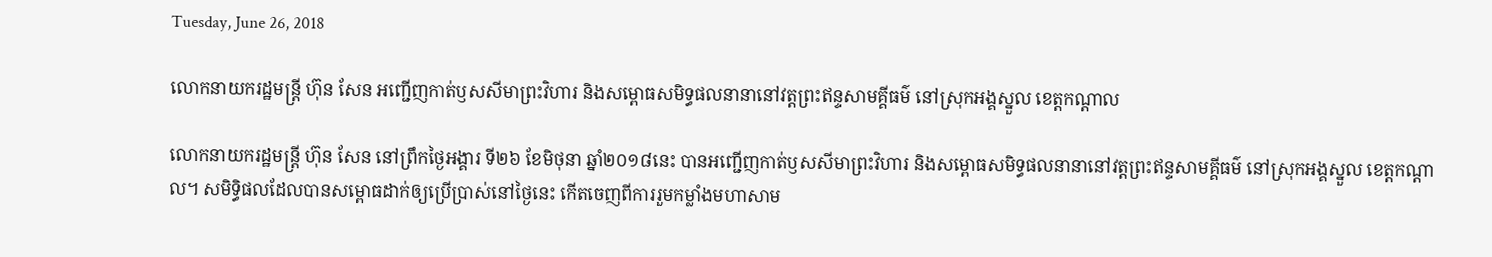Tuesday, June 26, 2018

លោកនាយករដ្ឋមន្ត្រី ហ៊ុន សែន អញ្ជើញកាត់ឫសសីមាព្រះវិហារ និងសម្ពោធសមិទ្ធផលនានានៅវត្តព្រះឥន្ទសាមគ្គីធម៌ នៅស្រុកអង្គស្នួល ខេត្តកណ្តាល

លោកនាយករដ្ឋមន្ត្រី ហ៊ុន សែន នៅព្រឹកថ្ងៃអង្គារ ទី២៦ ខែមិថុនា ឆ្នាំ២០១៨នេះ បានអញ្ជើញកាត់ឫសសីមាព្រះវិហារ និងសម្ពោធសមិទ្ធផលនានានៅវត្តព្រះឥន្ទសាមគ្គីធម៌ នៅស្រុកអង្គស្នួល ខេត្តកណ្តាល។ សមិទ្ធិផលដែលបានសម្ពោធដាក់ឲ្យប្រើប្រាស់នៅថ្ងៃនេះ កើតចេញពីការរួមកម្លាំងមហាសាម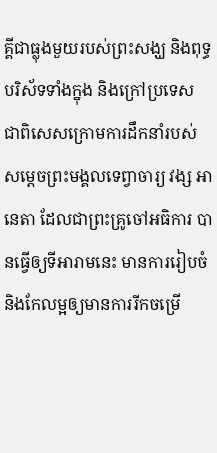គ្គីជាធ្លុងមួយរបស់ព្រះសង្ឃ និងពុទ្ធបរិស័ទទាំងក្នុង និងក្រៅប្រទេស ជាពិសេសក្រោមការដឹកនាំរបស់ សម្តេចព្រះមង្គលទេព្វាចារ្យ វង្ស អានេតា ដែលជាព្រះគ្រូចៅអធិការ បានធ្វើឲ្យទីអារាមនេះ មានការរៀបចំ និងកែលម្អឲ្យមានការរីកចម្រើ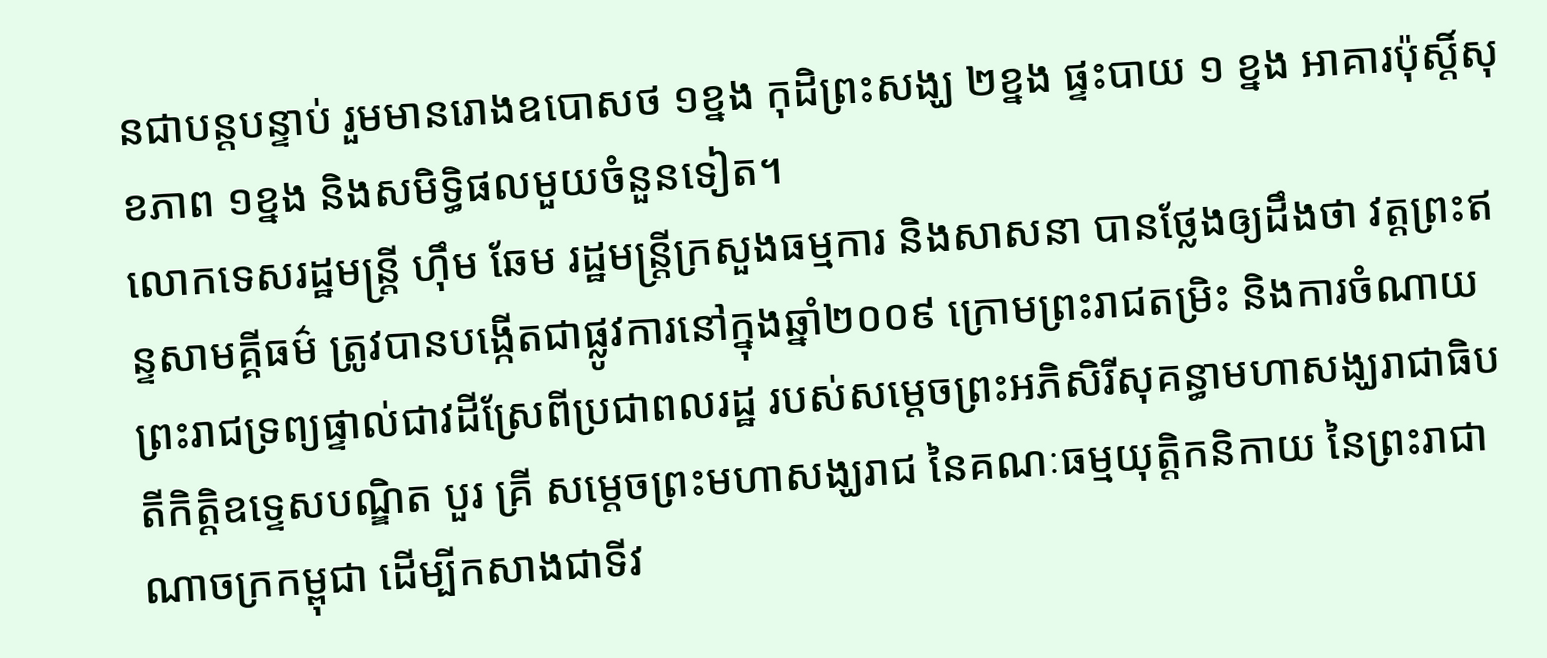នជាបន្តបន្ទាប់ រួមមានរោងឧបោសថ ១ខ្នង កុដិព្រះសង្ឃ ២ខ្នង ផ្ទះបាយ ១ ខ្នង អាគារប៉ុស្តិ៍សុខភាព ១ខ្នង និងសមិទ្ធិផលមួយចំនួនទៀត។
លោកទេសរដ្ឋមន្ត្រី ហ៊ឹម ឆែម រដ្ឋមន្ត្រីក្រសួងធម្មការ និងសាសនា បានថ្លែងឲ្យដឹងថា វត្តព្រះឥន្ទសាមគ្គីធម៌ ត្រូវបានបង្កើតជាផ្លូវការនៅក្នុងឆ្នាំ២០០៩ ក្រោមព្រះរាជតម្រិះ និងការចំណាយព្រះរាជទ្រព្យផ្ទាល់ជាវដីស្រែពីប្រជាពលរដ្ឋ របស់សម្តេចព្រះអភិសិរីសុគន្ធាមហាសង្ឃរាជាធិបតីកិត្តិឧទ្ទេសបណ្ឌិត បួរ គ្រី សម្តេចព្រះមហាសង្ឃរាជ នៃគណៈធម្មយុត្តិកនិកាយ នៃព្រះរាជាណាចក្រកម្ពុជា ដើម្បីកសាងជាទីវ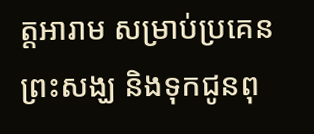ត្តអារាម សម្រាប់ប្រគេនព្រះសង្ឃ និងទុកជូនពុ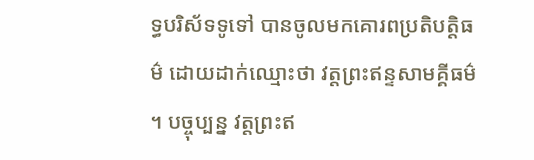ទ្ធបរិស័ទទូទៅ បានចូលមកគោរពប្រតិបត្តិធម៌ ដោយដាក់ឈ្មោះថា វត្តព្រះឥន្ទសាមគ្គីធម៌ ។ បច្ចុប្បន្ន វត្តព្រះឥ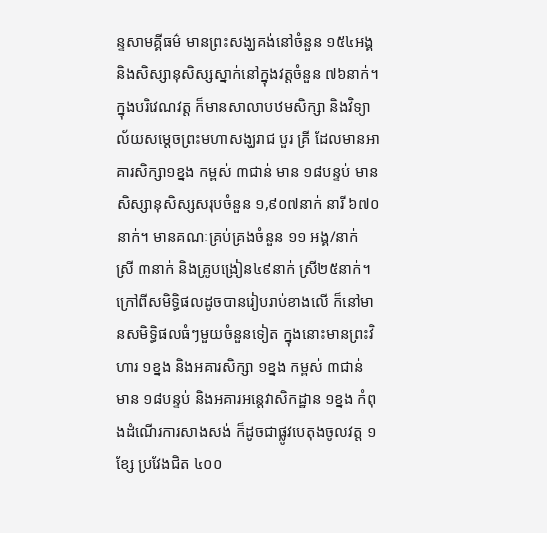ន្ទសាមគ្គីធម៌ មានព្រះសង្ឃគង់នៅចំនួន ១៥៤អង្គ និងសិស្សានុសិស្សស្នាក់នៅក្នុងវត្តចំនួន ៧៦នាក់។ ក្នុងបរិវេណវត្ត ក៏មានសាលាបឋមសិក្សា និងវិទ្យាល័យសម្តេចព្រះមហាសង្ឃរាជ បួរ គ្រី ដែលមានអាគារសិក្សា១ខ្នង កម្ពស់ ៣ជាន់ មាន ១៨បន្ទប់ មានសិស្សានុសិស្សសរុបចំនួន ១,៩០៧នាក់ នារី ៦៧០នាក់។ មានគណៈគ្រប់គ្រងចំនួន ១១ អង្គ/នាក់ ស្រី ៣នាក់ និងគ្រូបង្រៀន៤៩នាក់ ស្រី២៥នាក់។
ក្រៅពីសមិទ្ធិផលដូចបានរៀបរាប់ខាងលើ ក៏នៅមានសមិទ្ធិផលធំៗមួយចំនួនទៀត ក្នុងនោះមានព្រះវិហារ ១ខ្នង និងអគារសិក្សា ១ខ្នង កម្ពស់ ៣ជាន់ មាន ១៨បន្ទប់ និងអគារអន្តេវាសិកដ្ឋាន ១ខ្នង កំពុងដំណើរការសាងសង់ ក៏ដូចជាផ្លូវបេតុងចូលវត្ត ១ខ្សែ ប្រវែងជិត ៤០០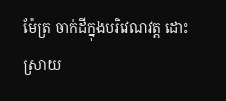ម៉ែត្រ ចាក់ដីក្នុងបរិវេណវត្ត ដោះស្រាយ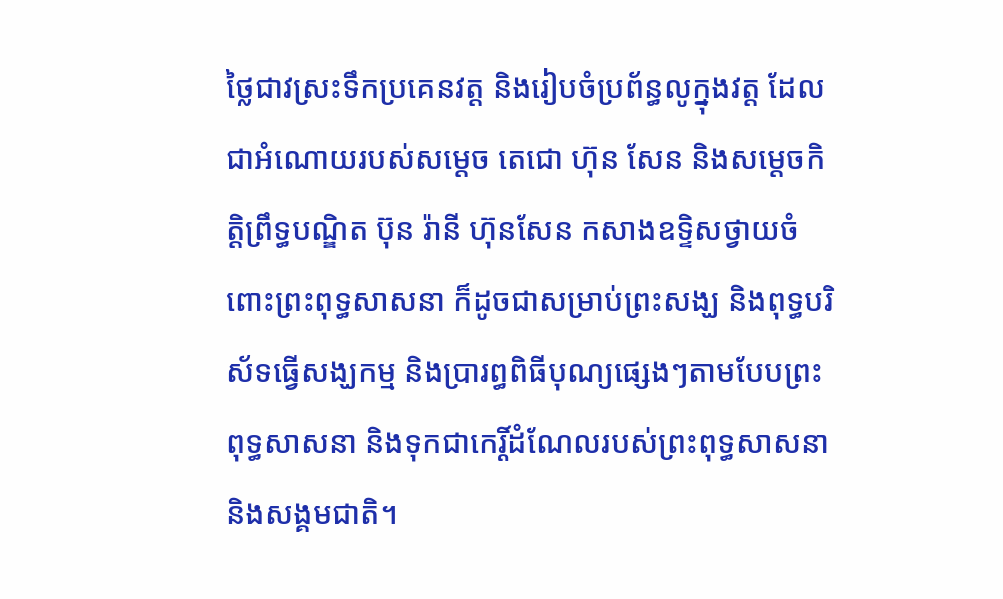ថ្លៃជាវស្រះទឹកប្រគេនវត្ត និងរៀបចំប្រព័ន្ធលូក្នុងវត្ត ដែលជាអំណោយរបស់សម្តេច តេជោ ហ៊ុន សែន និងសម្តេចកិត្តិព្រឹទ្ធបណ្ឌិត ប៊ុន រ៉ានី ហ៊ុនសែន កសាងឧទ្ទិសថ្វាយចំពោះព្រះពុទ្ធសាសនា ក៏ដូចជាសម្រាប់ព្រះសង្ឃ និងពុទ្ធបរិស័ទធ្វើសង្ឃកម្ម និងប្រារព្ធពិធីបុណ្យផ្សេងៗតាមបែបព្រះពុទ្ធសាសនា និងទុកជាកេរ្តិ៍ដំណែលរបស់ព្រះពុទ្ធសាសនា និងសង្គមជាតិ។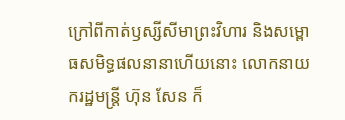ក្រៅពីកាត់ឫស្សីសីមាព្រះវិហារ និងសម្ពោធសមិទ្ធផលនានាហើយនោះ លោកនាយករដ្ឋមន្ត្រី ហ៊ុន សែន ក៏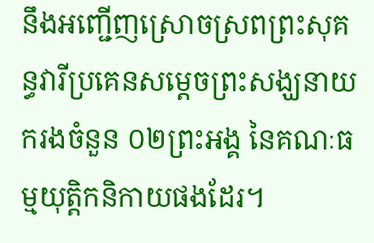នឹងអញ្ជើញស្រោចស្រពព្រះសុគន្ធវារីប្រគេនសម្តេចព្រះសង្ឃនាយករងចំនួន ០២ព្រះអង្គ នៃគណៈធម្មយុត្តិកនិកាយផងដែរ។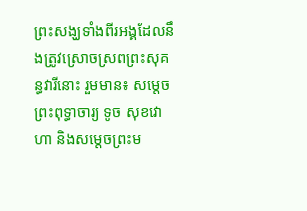ព្រះសង្ឃទាំងពីរអង្គដែលនឹងត្រូវស្រោចស្រពព្រះសុគន្ធវារីនោះ រួមមាន៖ សម្តេចព្រះពុទ្ធាចារ្យ ទូច សុខវោហា និងសម្តេចព្រះម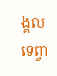ង្គលទេព្វា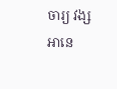ចារ្យ វង្ស អានេ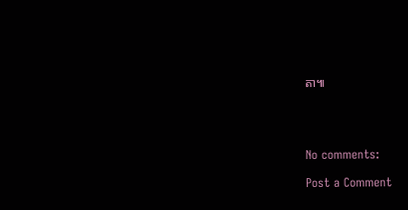តា៕




No comments:

Post a Comment